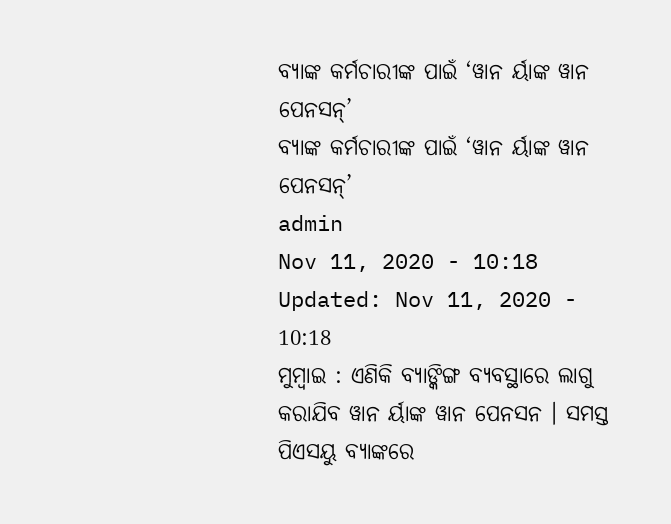ବ୍ୟାଙ୍କ କର୍ମଚାରୀଙ୍କ ପାଇଁ ‘ୱାନ ର୍ୟାଙ୍କ ୱାନ ପେନସନ୍’
ବ୍ୟାଙ୍କ କର୍ମଚାରୀଙ୍କ ପାଇଁ ‘ୱାନ ର୍ୟାଙ୍କ ୱାନ ପେନସନ୍’
admin
Nov 11, 2020 - 10:18
Updated: Nov 11, 2020 - 10:18
ମୁମ୍ବାଇ : ଏଣିକି ବ୍ୟାଙ୍କିଙ୍ଗ ବ୍ୟବସ୍ଥାରେ ଲାଗୁ କରାଯିବ ୱାନ ର୍ୟାଙ୍କ ୱାନ ପେନସନ । ସମସ୍ତ ପିଏସୟୁ ବ୍ୟାଙ୍କରେ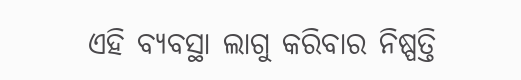ଏହି ବ୍ୟବସ୍ଥା ଲାଗୁ କରିବାର ନିଷ୍ପତ୍ତି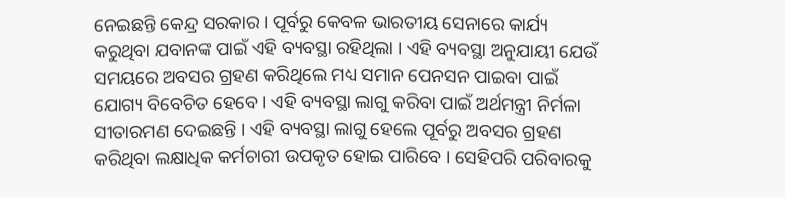ନେଇଛନ୍ତି କେନ୍ଦ୍ର ସରକାର । ପୂର୍ବରୁ କେବଳ ଭାରତୀୟ ସେନାରେ କାର୍ଯ୍ୟ କରୁଥିବା ଯବାନଙ୍କ ପାଇଁ ଏହି ବ୍ୟବସ୍ଥା ରହିଥିଲା । ଏହି ବ୍ୟବସ୍ଥା ଅନୁଯାୟୀ ଯେଉଁ ସମୟରେ ଅବସର ଗ୍ରହଣ କରିଥିଲେ ମଧ୍ୟ ସମାନ ପେନସନ ପାଇବା ପାଇଁ ଯୋଗ୍ୟ ବିବେଚିତ ହେବେ । ଏହି ବ୍ୟବସ୍ଥା ଲାଗୁ କରିବା ପାଇଁ ଅର୍ଥମନ୍ତ୍ରୀ ନିର୍ମଳା ସୀତାରମଣ ଦେଇଛନ୍ତି । ଏହି ବ୍ୟବସ୍ଥା ଲାଗୁ ହେଲେ ପୂର୍ବରୁ ଅବସର ଗ୍ରହଣ କରିଥିବା ଲକ୍ଷାଧିକ କର୍ମଚାରୀ ଉପକୃତ ହୋଇ ପାରିବେ । ସେହିପରି ପରିବାରକୁ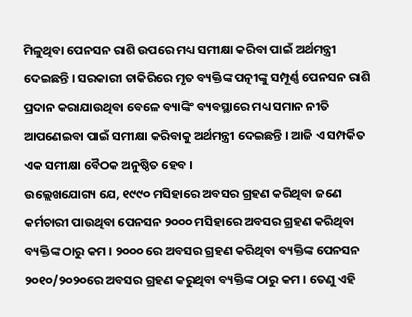ମିଳୁଥିବା ପେନସନ ରାଶି ଉପରେ ମଧ୍ୟ ସମୀକ୍ଷା କରିବା ପାଇଁ ଅର୍ଥମନ୍ତ୍ରୀ ଦେଇଛନ୍ତି । ସରକାରୀ ଚାକିରିରେ ମୃତ ବ୍ୟକ୍ତିଙ୍କ ପତ୍ନୀଙ୍କୁ ସମ୍ପୂର୍ଣ୍ଣ ପେନସନ ରାଶି ପ୍ରଦାନ କରାଯାଉଥିବା ବେଳେ ବ୍ୟାଙ୍କିଂ ବ୍ୟବସ୍ଥାରେ ମଧ୍ୟ ସମାନ ନୀତି ଆପଣେଇବା ପାଇଁ ସମୀକ୍ଷା କରିବାକୁ ଅର୍ଥମନ୍ତ୍ରୀ ଦେଇଛନ୍ତି । ଆଜି ଏ ସମ୍ପର୍କିତ ଏକ ସମୀକ୍ଷା ବୈଠକ ଅନୁଷ୍ଠିତ ହେବ ।
ଉଲ୍ଲେଖଯୋଗ୍ୟ ଯେ, ୧୯୯୦ ମସିହାରେ ଅବସର ଗ୍ରହଣ କରିଥିବା ଜଣେ କର୍ମଚାରୀ ପାଉଥିବା ପେନସନ ୨୦୦୦ ମସିହାରେ ଅବସର ଗ୍ରହଣ କରିଥିବା ବ୍ୟକ୍ତିଙ୍କ ଠାରୁ କମ । ୨୦୦୦ ରେ ଅବସର ଗ୍ରହଣ କରିଥିବା ବ୍ୟକ୍ତିଙ୍କ ପେନସନ ୨୦୧୦/୨୦୨୦ରେ ଅବସର ଗ୍ରହଣ କରୁଥିବା ବ୍ୟକ୍ତିଙ୍କ ଠାରୁ କମ । ତେଣୁ ଏହି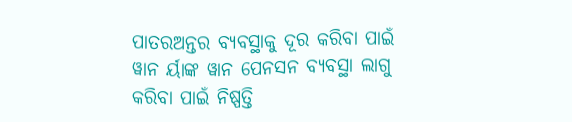ପାତରଅନ୍ତର ବ୍ୟବସ୍ଥାକୁ ଦୂର କରିବା ପାଇଁ ୱାନ ର୍ୟାଙ୍କ ୱାନ ପେନସନ ବ୍ୟବସ୍ଥା ଲାଗୁ କରିବା ପାଇଁ ନିଷ୍ପତ୍ତି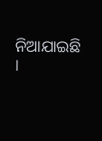ନିଆଯାଇଛି ।